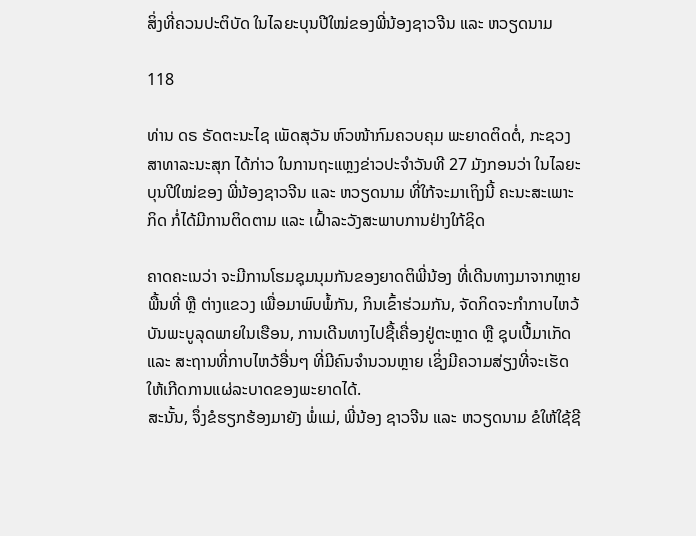ສິ່ງທີ່ຄວນປະຕິບັດ ໃນໄລຍະບຸນປີໃໝ່ຂອງພີ່ນ້ອງຊາວຈີນ ແລະ ຫວຽດນາມ

118

ທ່ານ ດຣ ຣັດຕະນະໄຊ ເພັດສຸວັນ ຫົວໜ້າກົມຄວບຄຸມ ພະຍາດຕິດຕໍ່, ກະຊວງສາທາລະນະສຸກ ໄດ້ກ່າວ ໃນການຖະແຫຼງຂ່າວປະຈໍາວັນທີ 27 ມັງກອນວ່າ ໃນໄລຍະບຸນປີໃໝ່ຂອງ ພີ່ນ້ອງຊາວຈີນ ແລະ ຫວຽດນາມ ທີ່ໃກ້ຈະມາເຖິງນີ້ ຄະນະສະເພາະກິດ ກໍ່ໄດ້ມີການຕິດຕາມ ແລະ ເຝົ້າລະວັງສະພາບການຢ່າງໃກ້ຊິດ

ຄາດຄະເນວ່າ ຈະມີການໂຮມຊຸມນຸມກັນຂອງຍາດຕິພີ່ນ້ອງ ທີ່ເດີນທາງມາຈາກຫຼາຍພື້ນທີ່ ຫຼື ຕ່າງແຂວງ ເພື່ອມາພົບພໍ້ກັນ, ກິນເຂົ້າຮ່ວມກັນ, ຈັດກິດຈະກຳກາບໄຫວ້ບັນພະບູລຸດພາຍໃນເຮືອນ, ການເດີນທາງໄປຊື້ເຄື່ອງຢູ່ຕະຫຼາດ ຫຼື ຊຸບເປີ້ມາເກັດ ແລະ ສະຖານທີ່ກາບໄຫວ້ອື່ນໆ ທີ່ມີຄົນຈຳນວນຫຼາຍ ເຊິ່ງມີຄວາມສ່ຽງທີ່ຈະເຮັດໃຫ້ເກີດການແຜ່ລະບາດຂອງພະຍາດໄດ້.
ສະນັ້ນ, ຈຶ່ງຂໍຮຽກຮ້ອງມາຍັງ ພໍ່ແມ່, ພີ່ນ້ອງ ຊາວຈີນ ແລະ ຫວຽດນາມ ຂໍໃຫ້ໃຊ້ຊີ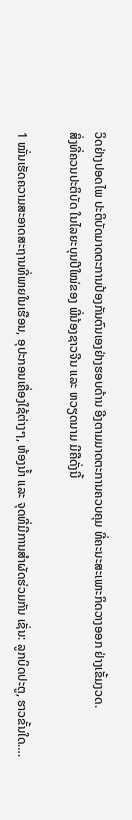ວິດຢ່າງປອດໄພ ປະຕິບັດມາດຕະການປ້ອງກັນຕົນເອງຢ່າງຮອບດ້ານ ອີງຕາມມາດຕະການຄວບຄຸມ ທີ່ຄະນະສະເພາະກິດວາງອອກ ຢ່າງເຂັ້ມງວດ.
ສິ່ງທີ່ຄວນປະຕິບັດ ໃນໄລຍະບຸນປີໃໝ່ຂອງ ພີ່ນ້ອງຊາວຈີນ ແລະ ຫວຽດນາມ ມີຄືດັ່ງນີ້

1 ໝັ່ນເຮັດຄວາມສະອາດສະຖານທີ່ພາຍໃນເຮືອນ, ອຸປະກອນເຄື່ອງໃຊ້ຕ່າງໆ, ຫ້ອງນ້ຳ ແລະ ຈຸດທີ່ມີການສຳຜັດຮ່ວມກັນ ເຊັ່ນ: ລູກບິດປະຕູ, ຮາວຂັ້ນໃດ….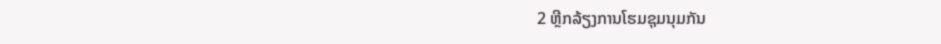2 ຫຼີກລ້ຽງການໂຮມຊຸມນຸມກັນ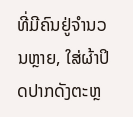ທີ່ມີຄົນຢູ່ຈຳນວນຫຼາຍ, ໃສ່ຜ້າປິດປາກດັງຕະຫຼ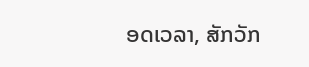ອດເວລາ, ສັກວັກ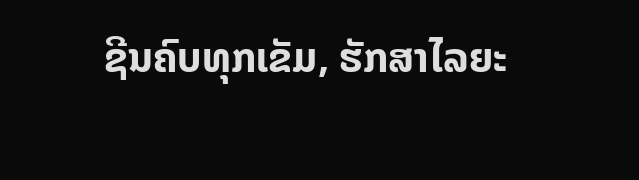ຊີນຄົບທຸກເຂັມ, ຮັກສາໄລຍະ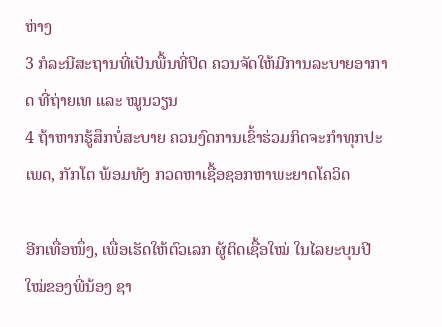ຫ່າງ
3 ກໍລະນີສະຖານທີ່ເປັນພື້ນທີ່ປິດ ຄວນຈັດໃຫ້ມີການລະບາຍອາກາດ ທີ່ຖ່າຍເທ ແລະ ໝູນວຽນ
4 ຖ້າຫາກຮູ້ສຶກບໍ່ສະບາຍ ຄວນງົດການເຂົ້າຮ່ວມກິດຈະກຳທຸກປະເພດ, ກັກໂຕ ພ້ອມທັງ ກວດຫາເຊື້ອຊອກຫາພະຍາດໂຄວິດ

ອີກເທື່ອໜຶ່ງ, ເພື່ອເຮັດໃຫ້ຕົວເລກ ຜູ້ຕິດເຊື້ອໃໝ່ ໃນໄລຍະບຸນປີໃໝ່ຂອງພີ່ນ້ອງ ຊາ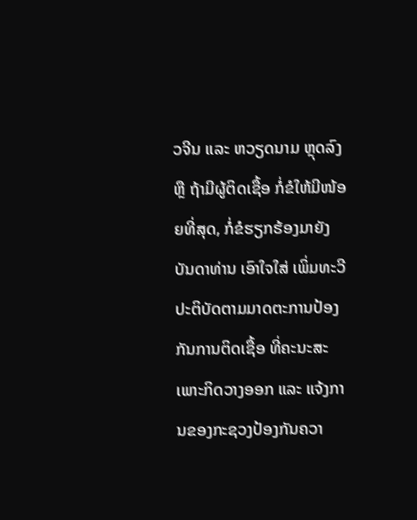ວຈີນ ແລະ ຫວຽດນາມ ຫຼຸດລົງ ຫຼື ຖ້າມີຜູ້ຕິດເຊື້ອ ກໍ່ຂໍໃຫ້ມີໜ້ອຍທີ່ສຸດ, ກໍ່ຂໍຮຽກຮ້ອງມາຍັງ ບັນດາທ່ານ ເອົາໃຈໃສ່ ເພິ່ມທະວີປະຕິບັດຕາມມາດຕະການປ້ອງກັນການຕິດເຊື້ອ ທີ່ຄະນະສະເພາະກິດວາງອອກ ແລະ ແຈ້ງການຂອງກະຊວງປ້ອງກັນຄວາ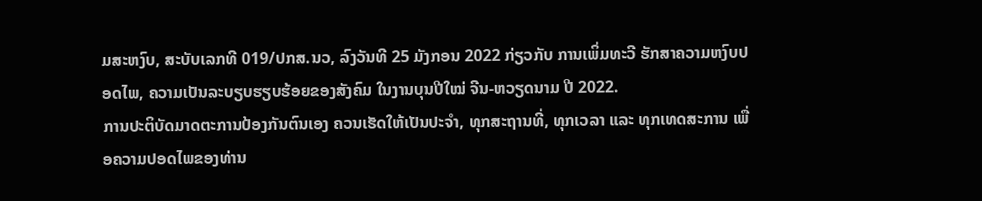ມສະຫງົບ, ສະບັບເລກທີ 019/ປກສ.ນວ, ລົງວັນທີ 25 ມັງກອນ 2022 ກ່ຽວກັບ ການເພິ່ມທະວີ ຮັກສາຄວາມຫງົບປອດໄພ, ຄວາມເປັນລະບຽບຮຽບຮ້ອຍຂອງສັງຄົມ ໃນງານບຸນປີໃໝ່ ຈີນ-ຫວຽດນາມ ປີ 2022.
ການປະຕິບັດມາດຕະການປ້ອງກັນຕົນເອງ ຄວນເຮັດໃຫ້ເປັນປະຈຳ, ທຸກສະຖານທີ່, ທຸກເວລາ ແລະ ທຸກເທດສະການ ເພື່ອຄວາມປອດໄພຂອງທ່ານ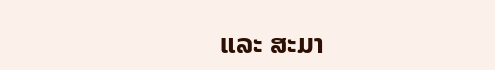ແລະ ສະມາ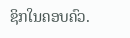ຊິກໃນຄອບຄົວ.